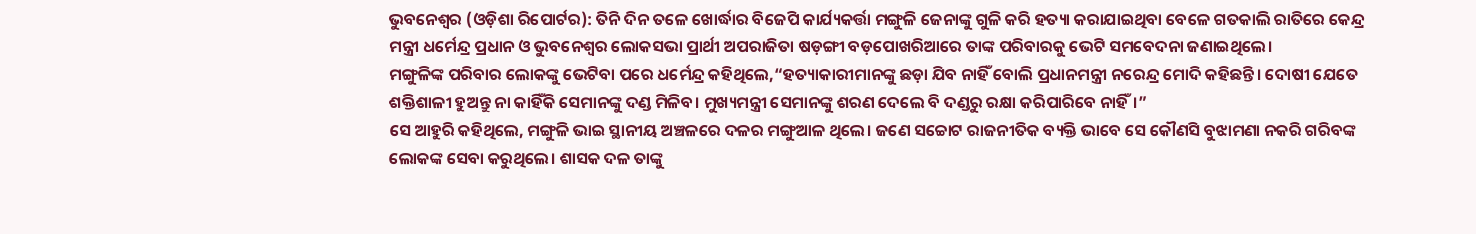ଭୁବନେଶ୍ୱର (ଓଡ଼ିଶା ରିପୋର୍ଟର): ତିନି ଦିନ ତଳେ ଖୋର୍ଦ୍ଧାର ବିଜେପି କାର୍ଯ୍ୟକର୍ତ୍ତା ମଙ୍ଗୁଳି ଜେନାଙ୍କୁ ଗୁଳି କରି ହତ୍ୟା କରାଯାଇଥିବା ବେଳେ ଗତକାଲି ରାତିରେ କେନ୍ଦ୍ର ମନ୍ତ୍ରୀ ଧର୍ମେନ୍ଦ୍ର ପ୍ରଧାନ ଓ ଭୁବନେଶ୍ୱର ଲୋକସଭା ପ୍ରାର୍ଥୀ ଅପରାଜିତା ଷଡ଼ଙ୍ଗୀ ବଡ଼ପୋଖରିଆରେ ତାଙ୍କ ପରିବାରକୁ ଭେଟି ସମବେଦନା ଜଣାଇଥିଲେ।
ମଙ୍ଗୁଳିଙ୍କ ପରିବାର ଲୋକଙ୍କୁ ଭେଟିବା ପରେ ଧର୍ମେନ୍ଦ୍ର କହିଥିଲେ,“ହତ୍ୟାକାରୀମାନଙ୍କୁ ଛଡ଼ା ଯିବ ନାହିଁ ବୋଲି ପ୍ରଧାନମନ୍ତ୍ରୀ ନରେନ୍ଦ୍ର ମୋଦି କହିଛନ୍ତି। ଦୋଷୀ ଯେତେ ଶକ୍ତିଶାଳୀ ହୁଅନ୍ତୁ ନା କାହିଁକି ସେମାନଙ୍କୁ ଦଣ୍ଡ ମିଳିବ। ମୁଖ୍ୟମନ୍ତ୍ରୀ ସେମାନଙ୍କୁ ଶରଣ ଦେଲେ ବି ଦଣ୍ଡରୁ ରକ୍ଷା କରିପାରିବେ ନାହିଁ।”
ସେ ଆହୁରି କହିଥିଲେ, ମଙ୍ଗୁଳି ଭାଇ ସ୍ଥାନୀୟ ଅଞ୍ଚଳରେ ଦଳର ମଙ୍ଗୁଆଳ ଥିଲେ। ଜଣେ ସଚ୍ଚୋଟ ରାଜନୀତିକ ବ୍ୟକ୍ତି ଭାବେ ସେ କୌଣସି ବୁଝାମଣା ନକରି ଗରିବଙ୍କ ଲୋକଙ୍କ ସେବା କରୁଥିଲେ। ଶାସକ ଦଳ ତାଙ୍କୁ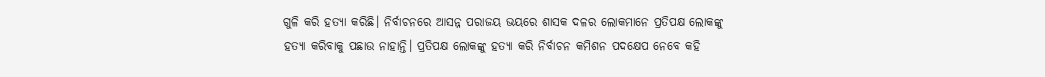ଗୁଳି କରି ହତ୍ୟା କରିଛି। ନିର୍ବାଚନରେ ଆସନ୍ନ ପରାଜୟ ଭୟରେ ଶାସକ ଦଳର ଲୋକମାନେ ପ୍ରତିପକ୍ଷ ଲୋକଙ୍କୁ ହତ୍ୟା କରିବାକୁ ପଛାଉ ନାହାନ୍ତି। ପ୍ରତିପକ୍ଷ ଲୋକଙ୍କୁ ହତ୍ୟା କରି ନିର୍ବାଚନ କମିଶନ ପଦକ୍ଷେପ ନେବେ କହି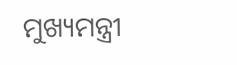ମୁଖ୍ୟମନ୍ତ୍ରୀ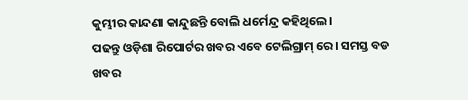କୁମ୍ଭୀର କାନ୍ଦଣା କାନ୍ଦୁଛନ୍ତି ବୋଲି ଧର୍ମେନ୍ଦ୍ର କହିଥିଲେ।
ପଢନ୍ତୁ ଓଡ଼ିଶା ରିପୋର୍ଟର ଖବର ଏବେ ଟେଲିଗ୍ରାମ୍ ରେ। ସମସ୍ତ ବଡ ଖବର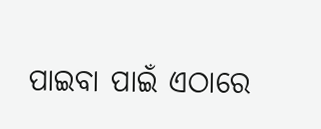ପାଇବା ପାଇଁ ଏଠାରେ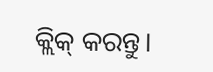କ୍ଲିକ୍ କରନ୍ତୁ।